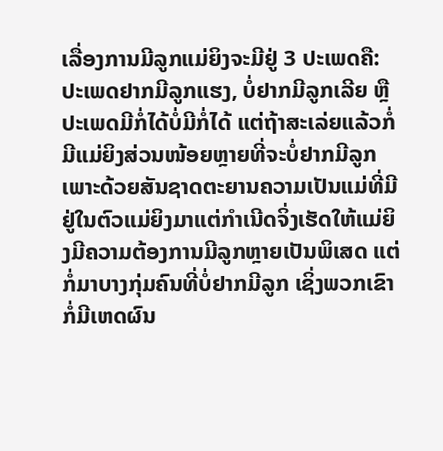ເລື່ອງການມີລູກແມ່ຍິງຈະມີຢູ່ 3 ປະເພດຄື: ປະເພດຢາກມີລູກແຮງ, ບໍ່ຢາກມີລູກເລີຍ ຫຼື ປະເພດມີກໍ່ໄດ້ບໍ່ມີກໍ່ໄດ້ ແຕ່ຖ້າສະເລ່ຍແລ້ວກໍ່ມີແມ່ຍິງສ່ວນໜ້ອຍຫຼາຍທີ່ຈະບໍ່ຢາກມີລູກ ເພາະດ້ວຍສັນຊາດຕະຍານຄວາມເປັນແມ່ທີ່ມີຢູ່ໃນຕົວແມ່ຍິງມາແຕ່ກຳເນີດຈິ່ງເຮັດໃຫ້ແມ່ຍິງມີຄວາມຕ້ອງການມີລູກຫຼາຍເປັນພິເສດ ແຕ່ກໍ່ມາບາງກຸ່ມຄົນທີ່ບໍ່ຢາກມີລູກ ເຊິ່ງພວກເຂົາກໍ່ມີເຫດຜົນ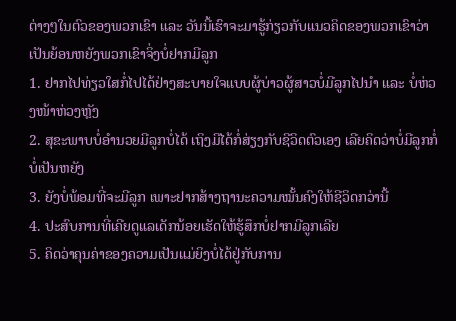ຕ່າງໆໃນຕົວຂອງພວກເຂົາ ແລະ ວັນນີ້ເຮົາຈະມາຮູ້ກ່ຽວກັບແນວຄິດຂອງພວກເຂົາວ່າເປັນຍ້ອນຫຍັງພວກເຂົາຈິ່ງບໍ່ຢາກມີລູກ
1. ຢາກໄປທ່ຽວໃສກໍ່ໄປໄດ້ຢ່າງສະບາຍໃຈແບບຜູ້ບ່າວຜູ້ສາວບໍ່ມີລູກໄປນຳ ແລະ ບໍ່ຫ່ວງໜ້າຫ່ວງຫຼັງ
2. ສຸຂະພາບບໍ່ອຳນວຍມີລູກບໍ່ໄດ້ ເຖິງມີໄດ້ກໍ່ສ່ຽງກັບຊີວິດຕົວເອງ ເລີຍຄິດວ່າບໍ່ມີລູກກໍ່ບໍ່ເປັນຫຍັງ
3. ຍັງບໍ່ພ້ອມທີ່ຈະມີລູກ ເພາະຢາກສ້າງຖານະຄວາມໝັ້ນຄົງໃຫ້ຊີວິດກວ່ານີ້
4. ປະສົບການທີ່ເຄີຍດູແລເດັກນ້ອຍເຮັດໃຫ້ຮູ້ສຶກບໍ່ຢາກມີລູກເລີຍ
5. ຄິດວ່າຄຸນຄ່າຂອງຄວາມເປັນແມ່ຍິງບໍ່ໄດ້ຢູ່ກັບການ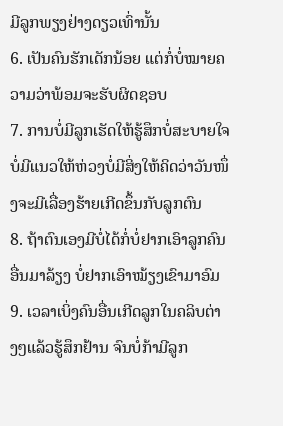ມີລູກພຽງຢ່າງດຽວເທົ່ານັ້ນ
6. ເປັນຄົນຮັກເດັກນ້ອຍ ແຕ່ກໍ່ບໍ່ໝາຍຄວາມວ່າພ້ອມຈະຮັບຜິດຊອບ
7. ການບໍ່ມີລູກເຮັດໃຫ້ຮູ້ສຶກບໍ່ສະບາຍໃຈ ບໍ່ມີແນວໃຫ້ຫ່ວງບໍ່ມີສິ່ງໃຫ້ຄິດວ່າວັນໜຶ່ງຈະມີເລື່ອງຮ້າຍເກີດຂຶ້ນກັບລູກຕົນ
8. ຖ້າຕົນເອງມີບໍ່ໄດ້ກໍ່ບໍ່ຢາກເອົາລູກຄົນອື່ນມາລ້ຽງ ບໍ່ຢາກເອົາໝ້ຽງເຂົາມາອົມ
9. ເວລາເບິ່ງຄົນອື່ນເກີດລູກໃນຄລິບຕ່າງໆແລ້ວຮູ້ສຶກຢ້ານ ຈົນບໍ່ກ້າມີລູກ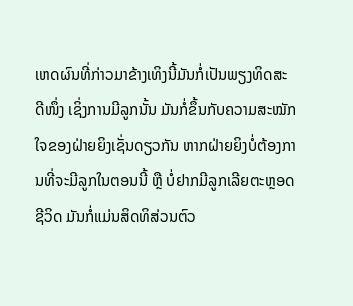ເຫດຜົນທີ່ກ່າວມາຂ້າງເທິງນີ້ມັນກໍ່ເປັນພຽງທິດສະດີໜຶ່ງ ເຊິ່ງການມີລູກນັ້ນ ມັນກໍ່ຂຶ້ນກັບຄວາມສະໝັກໃຈຂອງຝ່າຍຍິງເຊັ່ນດຽວກັນ ຫາກຝ່າຍຍິງບໍ່ຕ້ອງການທີ່ຈະມີລູກໃນຕອນນີ້ ຫຼື ບໍ່ຢາກມີລູກເລີຍຕະຫຼອດຊີວິດ ມັນກໍ່ແມ່ນສິດທິສ່ວນຕົວ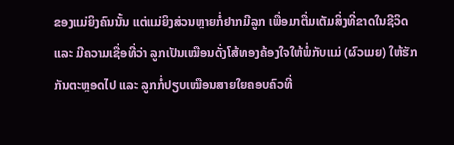ຂອງແມ່ຍິງຄົນນັ້ນ ແຕ່ແມ່ຍິງສ່ວນຫຼາຍກໍ່ຢາກມີລູກ ເພື່ອມາຕື່ມເຕັມສິ່ງທີ່ຂາດໃນຊີວິດ ແລະ ມີຄວາມເຊື່ອທີ່ວ່າ ລູກເປັນເໝືອນດັ່ງໂສ້ທອງຄ້ອງໃຈໃຫ້ພໍ່ກັບແມ່ (ຜົວເມຍ) ໃຫ້ຮັກກັນຕະຫຼອດໄປ ແລະ ລູກກໍ່ປຽບເໝືອນສາຍໃຍຄອບຄົວທີ່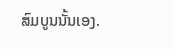ສົມບູນນັ້ນເອງ.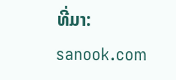ທີ່ມາ: sanook.com